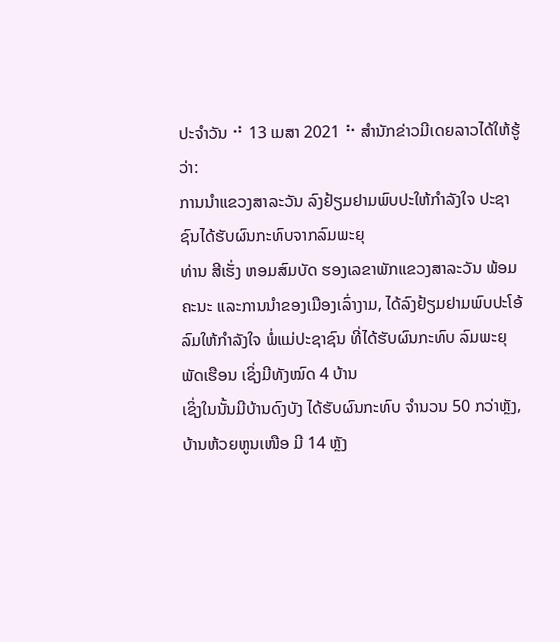ປະຈຳວັນ ⠚ 13 ເມສາ 2021 ⠓ ສຳນັກຂ່າວມີເດຍລາວໄດ້ໃຫ້ຮູ້ວ່າ:
ການນຳແຂວງສາລະວັນ ລົງຢ້ຽມຢາມພົບປະໃຫ້ກຳລັງໃຈ ປະຊາຊົນໄດ້ຮັບຜົນກະທົບຈາກລົມພະຍຸ
ທ່ານ ສີເຮັ່ງ ຫອມສົມບັດ ຮອງເລຂາພັກແຂວງສາລະວັນ ພ້ອມຄະນະ ແລະການນໍາຂອງເມືອງເລົ່າງາມ, ໄດ້ລົງຢ້ຽມຢາມພົບປະໂອ້ລົມໃຫ້ກຳລັງໃຈ ພໍ່ແມ່ປະຊາຊົນ ທີ່ໄດ້ຮັບຜົນກະທົບ ລົມພະຍຸພັດເຮືອນ ເຊິ່ງມີທັງໝົດ 4 ບ້ານ
ເຊິ່ງໃນນັ້ນມີບ້ານດົງບັງ ໄດ້ຮັບຜົນກະທົບ ຈໍານວນ 50 ກວ່າຫຼັງ, ບ້ານຫ້ວຍຫູນເໜືອ ມີ 14 ຫຼັງ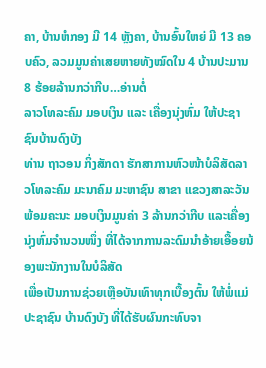ຄາ, ບ້ານຫໍກອງ ມີ 14 ຫຼັງຄາ, ບ້ານອົ້ນໃຫຍ່ ມີ 13 ຄອບຄົວ, ລວມມູນຄ່າເສຍຫາຍທັງໝົດໃນ 4 ບ້ານປະມານ 8 ຮ້ອຍລ້ານກວ່າກີບ…ອ່ານຕໍ່
ລາວໂທລະຄົມ ມອບເງິນ ແລະ ເຄື່ອງນຸ່ງຫົ່ມ ໃຫ້ປະຊາຊົນບ້ານດົງບັງ
ທ່ານ ຖາວອນ ກິ່ງສັກດາ ຮັກສາການຫົວໜ້າບໍລິສັດລາວໂທລະຄົມ ມະນາຄົມ ມະຫາຊົນ ສາຂາ ແຂວງສາລະວັນ ພ້ອມຄະນະ ມອບເງິນມູນຄ່າ 3 ລ້ານກວ່າກີບ ແລະເຄື່ອງນຸ່ງຫົ່ມຈຳນວນໜຶ່ງ ທີ່ໄດ້ຈາກການລະດົມນຳອ້າຍເອື້ອຍນ້ອງພະນັກງານໃນບໍລິສັດ
ເພື່ອເປັນການຊ່ວຍເຫຼືອບັນເທົາທຸກເບື້ອງຕົ້ນ ໃຫ້ພໍ່ແມ່ປະຊາຊົນ ບ້ານດົງບັງ ທີ່ໄດ້ຮັບຜົນກະທົບຈາ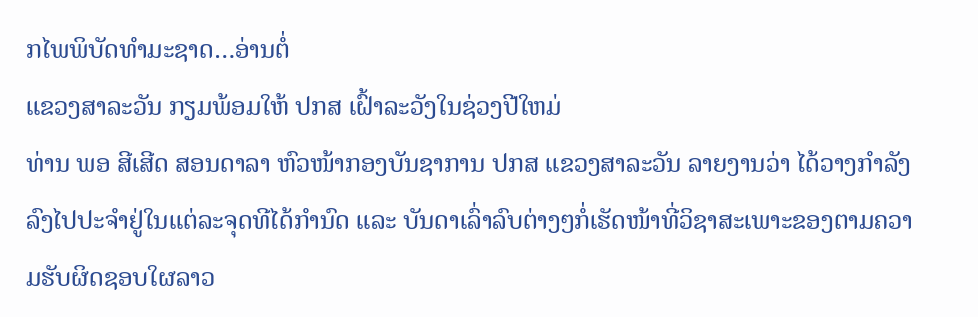ກໄພພິບັດທໍາມະຊາດ…ອ່ານຕໍ່
ແຂວງສາລະວັນ ກຽມພ້ອມໃຫ້ ປກສ ເຝົ້າລະວັງໃນຊ່ວງປີໃຫມ່
ທ່ານ ພອ ສີເສີດ ສອນດາລາ ຫົວໜ້າກອງບັນຊາການ ປກສ ແຂວງສາລະວັນ ລາຍງານວ່າ ໄດ້ວາງກຳລັງລົງໄປປະຈຳຢູ່ໃນແຕ່ລະຈຸດທີໄດ້ກຳນົດ ແລະ ບັນດາເລົ່າລົບຕ່າງໆກໍ່ເຮັດໜ້າທີ່ວິຊາສະເພາະຂອງຕາມຄວາມຮັບຜິດຊອບໃຜລາວ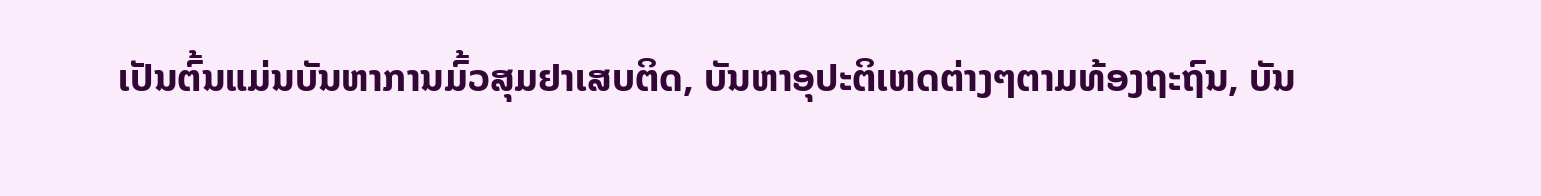ເປັນຕົ້ນແມ່ນບັນຫາການມົ້ວສຸມຢາເສບຕິດ, ບັນຫາອຸປະຕິເຫດຕ່າງໆຕາມທ້ອງຖະຖົນ, ບັນ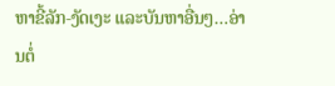ຫາຂີ້ລັກ-ງັດເງະ ແລະບັນຫາອື່ນໆ…ອ່ານຕໍ່